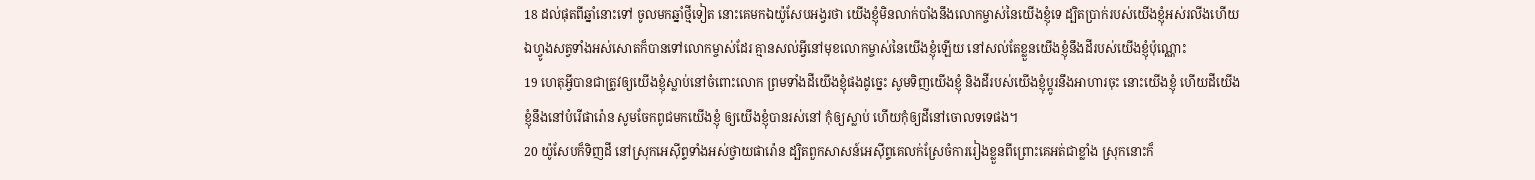18 ដល់ផុតពីឆ្នាំនោះទៅ ចូលមកឆ្នាំថ្មីទៀត នោះគេមកឯយ៉ូសែបអង្វរថា យើងខ្ញុំមិនលាក់បាំងនឹងលោកម្ចាស់នៃយើងខ្ញុំទេ ដ្បិតប្រាក់របស់យើងខ្ញុំអស់រលីងហើយ ឯហ្វូងសត្វទាំងអស់សោតក៏បានទៅលោកម្ចាស់ដែរ គ្មានសល់អ្វីនៅមុខលោកម្ចាស់នៃយើងខ្ញុំឡើយ នៅសល់តែខ្លួនយើងខ្ញុំនឹងដីរបស់យើងខ្ញុំប៉ុណ្ណោះ
19 ហេតុអ្វីបានជាត្រូវឲ្យយើងខ្ញុំស្លាប់នៅចំពោះលោក ព្រមទាំងដីយើងខ្ញុំផងដូច្នេះ សូមទិញយើងខ្ញុំ និងដីរបស់យើងខ្ញុំប្តូរនឹងអាហារចុះ នោះយើងខ្ញុំ ហើយដីយើងខ្ញុំនឹងនៅបំរើផារ៉ោន សូមចែកពូជមកយើងខ្ញុំ ឲ្យយើងខ្ញុំបានរស់នៅ កុំឲ្យស្លាប់ ហើយកុំឲ្យដីនៅចោលទទេផង។
20 យ៉ូសែបក៏ទិញដី នៅស្រុកអេស៊ីព្ទទាំងអស់ថ្វាយផារ៉ោន ដ្បិតពួកសាសន៍អេស៊ីព្ទគេលក់ស្រែចំការរៀងខ្លួនពីព្រោះគេអត់ជាខ្លាំង ស្រុកនោះក៏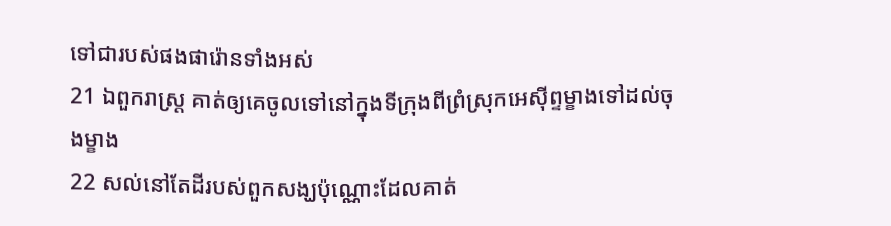ទៅជារបស់ផងផារ៉ោនទាំងអស់
21 ឯពួករាស្ត្រ គាត់ឲ្យគេចូលទៅនៅក្នុងទីក្រុងពីព្រំស្រុកអេស៊ីព្ទម្ខាងទៅដល់ចុងម្ខាង
22 សល់នៅតែដីរបស់ពួកសង្ឃប៉ុណ្ណោះដែលគាត់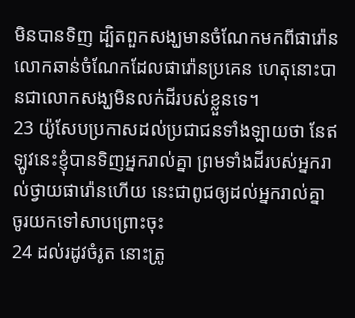មិនបានទិញ ដ្បិតពួកសង្ឃមានចំណែកមកពីផារ៉ោន លោកឆាន់ចំណែកដែលផារ៉ោនប្រគេន ហេតុនោះបានជាលោកសង្ឃមិនលក់ដីរបស់ខ្លួនទេ។
23 យ៉ូសែបប្រកាសដល់ប្រជាជនទាំងឡាយថា នែឥឡូវនេះខ្ញុំបានទិញអ្នករាល់គ្នា ព្រមទាំងដីរបស់អ្នករាល់ថ្វាយផារ៉ោនហើយ នេះជាពូជឲ្យដល់អ្នករាល់គ្នា ចូរយកទៅសាបព្រោះចុះ
24 ដល់រដូវចំរូត នោះត្រូ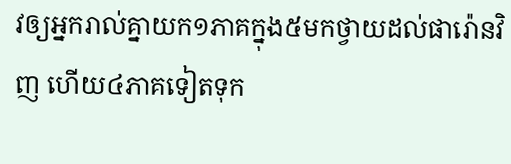វឲ្យអ្នករាល់គ្នាយក១ភាគក្នុង៥មកថ្វាយដល់ផារ៉ោនវិញ ហើយ៤ភាគទៀតទុក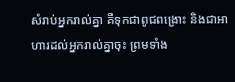សំរាប់អ្នករាល់គ្នា គឺទុកជាពូជពង្រោះ និងជាអាហារដល់អ្នករាល់គ្នាចុះ ព្រមទាំង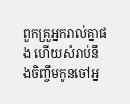ពួកគ្រួអ្នករាល់គ្នាផង ហើយសំរាប់នឹងចិញ្ចឹមកូនចៅអ្ន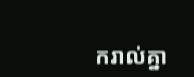ករាល់គ្នា